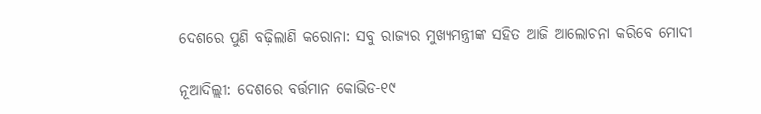ଦେଶରେ ପୁଣି ବଢ଼ିଲାଣି କରୋନା: ସବୁ ରାଜ୍ୟର ମୁଖ୍ୟମନ୍ତ୍ରୀଙ୍କ ସହିତ ଆଜି ଆଲୋଚନା କରିବେ ମୋଦୀ

ନୂଆଦିଲ୍ଲୀ: ଦେଶରେ ବର୍ତ୍ତମାନ କୋଭିଡ-୧୯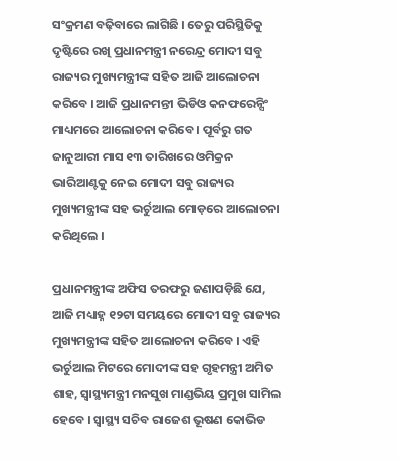ସଂକ୍ରମଣ ବଢ଼ିବାରେ ଲାଗିଛି । ତେରୁ ପରିସ୍ଥିତିକୁ ଦୃଷ୍ଟିରେ ରଖି ପ୍ରଧାନମନ୍ତ୍ରୀ ନରେନ୍ଦ୍ର ମୋଦୀ ସବୁ ରାଜ୍ୟର ମୁଖ୍ୟମନ୍ତ୍ରୀଙ୍କ ସହିତ ଆଜି ଆଲୋଚନା କରିବେ । ଆଜି ପ୍ରଧାନମନ୍ତୀ ଭିଡିଓ କନଫରେନ୍ସିଂ ମାଧ୍ୟମରେ ଆଲୋଚନା କରିବେ । ପୂର୍ବରୁ ଗତ ଜାନୁଆରୀ ମାସ ୧୩ ତାରିଖରେ ଓମିକ୍ରନ ଭାରିଆଣ୍ଟକୁ ନେଇ ମୋଦୀ ସବୁ ରାଜ୍ୟର ମୁଖ୍ୟମନ୍ତ୍ରୀଙ୍କ ସହ ଭର୍ଚୁଆଲ ମୋଡ଼ରେ ଆଲୋଚନା କରିଥିଲେ ।

ପ୍ରଧାନମନ୍ତ୍ରୀଙ୍କ ଅଫିସ ତରଫରୁ ଜଣାପଡ଼ିଛି ଯେ, ଆଜି ମଧ୍ୟାହ୍ନ ୧୨ଟା ସମୟରେ ମୋଦୀ ସବୁ ରାଜ୍ୟର ମୁଖ୍ୟମନ୍ତ୍ରୀଙ୍କ ସହିତ ଆଲୋଚନା କରିବେ । ଏହି ଭର୍ଚୁଆଲ ମିଟରେ ମୋଦୀଙ୍କ ସହ ଗୃହମନ୍ତ୍ରୀ ଅମିତ ଶାହ, ସ୍ୱାସ୍ଥ୍ୟମନ୍ତ୍ରୀ ମନସୁଖ ମାଣ୍ଡଭିୟ ପ୍ରମୁଖ ସାମିଲ ହେବେ । ସ୍ୱାସ୍ଥ୍ୟ ସଚିବ ରାଜେଶ ଭୂଷଣ କୋଭିଡ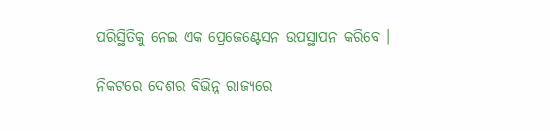ପରିସ୍ଥିତିକୁ ନେଇ ଏକ ପ୍ରେଜେଣ୍ଟେସନ ଉପସ୍ଥାପନ କରିବେ ।

ନିକଟରେ ଦେଶର ବିଭିନ୍ନ ରାଜ୍ୟରେ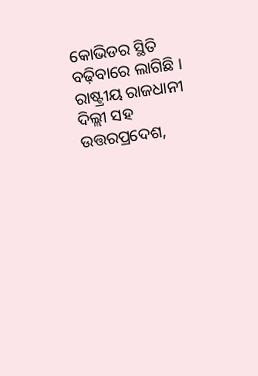କୋଭିଡର ସ୍ଥିତି ବଢ଼ିବାରେ ଲାଗିଛି । ରାଷ୍ଟ୍ରୀୟ ରାଜଧାନୀ ଦିଲ୍ଲୀ ସହ ଉତ୍ତରପ୍ରଦେଶ,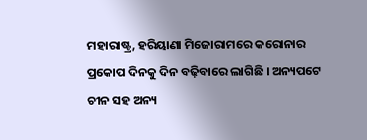ମହାରାଷ୍ଟ୍ର, ହରିୟାଣା ମିଜୋରାମରେ କରୋନାର ପ୍ରକୋପ ଦିନକୁ ଦିନ ବଢ଼ିବାରେ ଲାଗିଛି । ଅନ୍ୟପଟେ ଚୀନ ସହ ଅନ୍ୟ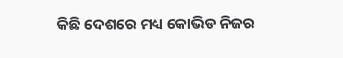କିଛି ଦେଶରେ ମଧ୍ୟ କୋଭିଡ ନିଜର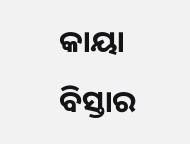କାୟା ବିସ୍ତାର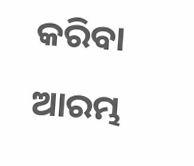କରିବା ଆରମ୍ଭ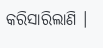କରିସାରିଲାଣି ।